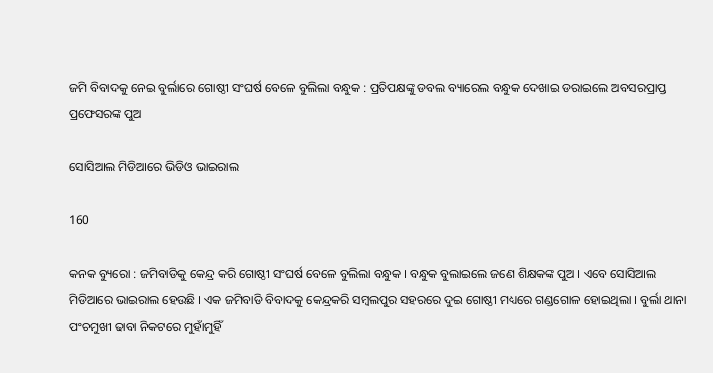ଜମି ବିବାଦକୁ ନେଇ ବୁର୍ଲାରେ ଗୋଷ୍ଠୀ ସଂଘର୍ଷ ବେଳେ ବୁଲିଲା ବନ୍ଧୁକ : ପ୍ରତିପକ୍ଷଙ୍କୁ ଡବଲ ବ୍ୟାରେଲ ବନ୍ଧୁକ ଦେଖାଇ ଡରାଇଲେ ଅବସରପ୍ରାପ୍ତ ପ୍ରଫେସରଙ୍କ ପୁଅ

ସୋସିଆଲ ମିଡିଆରେ ଭିଡିଓ ଭାଇରାଲ

160

କନକ ବ୍ୟୁରୋ : ଜମିବାଡିକୁ କେନ୍ଦ୍ର କରି ଗୋଷ୍ଠୀ ସଂଘର୍ଷ ବେଳେ ବୁଲିଲା ବନ୍ଧୁକ । ବନ୍ଧୁକ ବୁଲାଇଲେ ଜଣେ ଶିକ୍ଷକଙ୍କ ପୁଅ । ଏବେ ସୋସିଆଲ ମିଡିଆରେ ଭାଇରାଲ ହେଉଛି । ଏକ ଜମିବାଡି ବିବାଦକୁ କେନ୍ଦ୍ରକରି ସମ୍ବଲପୁର ସହରରେ ଦୁଇ ଗୋଷ୍ଠୀ ମଧ୍ୟରେ ଗଣ୍ଡଗୋଳ ହୋଇଥିଲା । ବୁର୍ଲା ଥାନା ପଂଚମୁଖୀ ଢାବା ନିକଟରେ ମୁହାଁମୁହିଁ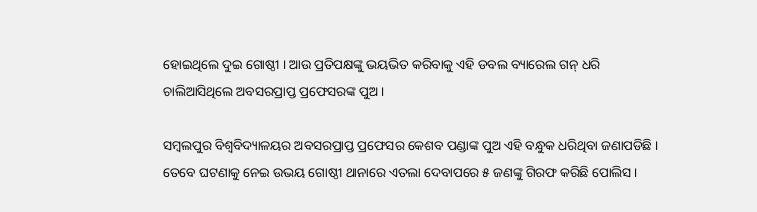ହୋଇଥିଲେ ଦୁଇ ଗୋଷ୍ଠୀ । ଆଉ ପ୍ରତିପକ୍ଷଙ୍କୁ ଭୟଭିତ କରିବାକୁ ଏହି ଡବଲ ବ୍ୟାରେଲ ଗନ୍ ଧରି ଚାଲିଆସିଥିଲେ ଅବସରପ୍ରାପ୍ତ ପ୍ରଫେସରଙ୍କ ପୁଅ ।

ସମ୍ବଲପୁର ବିଶ୍ୱବିଦ୍ୟାଳୟର ଅବସରପ୍ରାପ୍ତ ପ୍ରଫେସର କେଶବ ପଣ୍ଡାଙ୍କ ପୁଅ ଏହି ବନ୍ଧୁକ ଧରିଥିବା ଜଣାପଡିଛି । ତେବେ ଘଟଣାକୁ ନେଇ ଉଭୟ ଗୋଷ୍ଠୀ ଥାନାରେ ଏତଲା ଦେବାପରେ ୫ ଜଣଙ୍କୁ ଗିରଫ କରିଛି ପୋଲିସ ।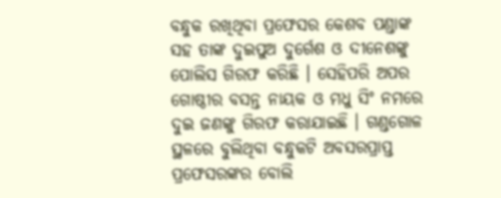ବନ୍ଧୁକ ରଖିଥିବା ପ୍ରଫେସର କେଶବ ପଣ୍ଡାଙ୍କ ସହ ତାଙ୍କ ଦୁଇପୁଅ ଦୁର୍ଗେଶ ଓ ଦୀନେଶଙ୍କୁ ପୋଲିସ ଗିରଫ କରିଛି । ସେହିପରି ଅପର ଗୋଷ୍ଠୀର ବସନ୍ତ ନାୟକ ଓ ମଧୁ ସିଂ ନମରେ ଦୁଇ ଜଣଙ୍କୁ ଗିରଫ କରାଯାଇଛି । ଗଣ୍ଡଗୋଳ ସ୍ଥଳରେ ବୁଲିଥିବା ବନ୍ଧୁକଟି ଅବସରପ୍ରାପ୍ତ ପ୍ରଫେସରଙ୍କର ବୋଲି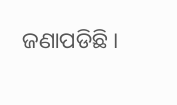ଜଣାପଡିଛି ।